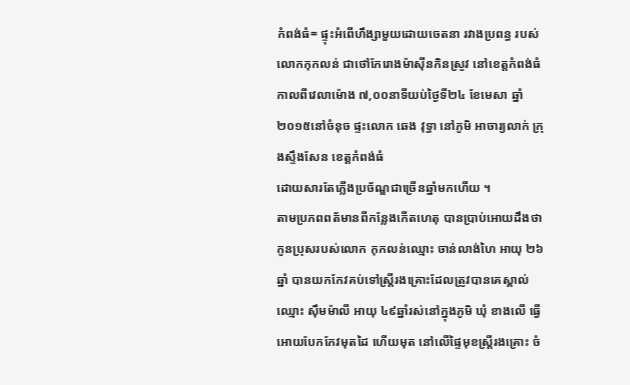កំពង់ធំ= ផ្ទុះអំពើហឹង្សាមួយដោយចេតនា រវាងប្រពន្ធ របស់លោកកុកលន់ ជាថៅកែរោងម៉ាស៊ីនកិនស្រូវ នៅខេត្តកំពង់ធំ កាលពីវេលាម៉ោង ៧,០០នាទីយប់ថ្ងៃទី២៤ ខែមេសា ឆ្នាំ២០១៥នៅចំនុច ផ្ទះលោក ឆេង វុទ្ធា នៅភូមិ អាចារ្យលាក់ ក្រុងស្ទឹងសែន ខេត្តកំពង់ធំ
ដោយសារតែភ្លើងប្រច័ណ្ឌជាច្រើនឆ្នាំមកហើយ ។
តាមប្រភពពត័មានពីកន្លែងកើតហេតុ បានប្រាប់អោយដឹងថា កូនប្រុសរបស់លោក កុកលន់ឈ្មោះ ចាន់លាង់ហៃ អាយុ ២៦ឆ្នាំ បានយកកែវគប់ទៅស្ដ្រីរងគ្រោះដែលត្រូវបានគេស្គាល់ឈ្មោះ ស៊ឹមម៉ាលី អាយុ ៤៩ឆ្នាំរស់នៅក្នុងភូមិ ឃុំ ខាងលើ ធ្វើអោយបែកកែវមុតដៃ ហើយមុត នៅលើផ្ទៃមុខស្ដ្រីរងគ្រោះ ចំ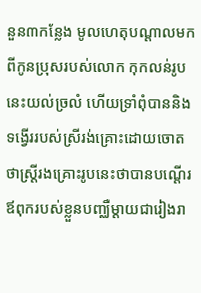នួន៣កន្លែង មូលហេតុបណ្ដាលមកពីកូនប្រុសរបស់លោក កុកលន់រូបនេះយល់ច្រលំ ហើយទ្រាំពុំបាននិងទង្វើររបស់ស្រីរង់គ្រោះដោយចោត ថាស្ដ្រីរងគ្រោះរូបនេះថាបានបណ្ដើរឪពុករបស់ខ្លួនបញ្ឈឺម្ដាយជារៀងរា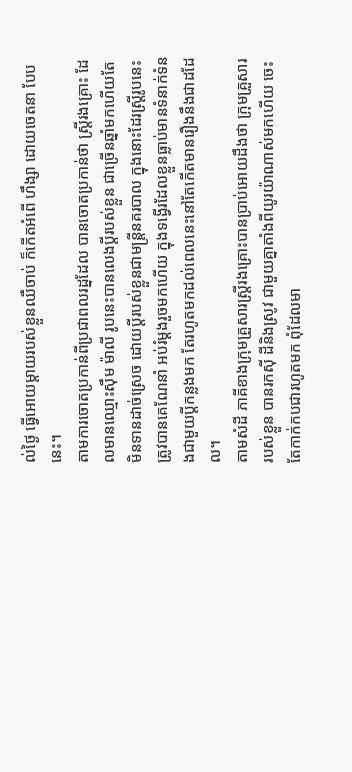ល់ថ្ងៃ ធ្វើអោយម្ដាយរបស់ខ្លួនឈឺចាប់ ក៏កើតអំពើ ហឹង្សា ដោយចេតនា បែបនេះ។
តាមការចោតប្រកាន់ពីប្រជាពលរដ្នដែល បានចោតប្រកាន់ថា ស្ដ្រីរងគ្រោះ ដែលមានឈ្មោះស៊ឹម ម៉ាលី រូបនេះបានលេងប្ដីរបស់ខ្លួន ជាច្រើនឆ្នាំមកហើយតែមិនទានដាច់ស្រេច ដោយប្ដីរបស់ខ្លួនជាមន្ដ្រីនគរបាល ក្នុងនោះដែរស្ដ្រីរូបនេះត្រូវបានគេណែនាំ អប់រំម្ដងរួចមកហើយ ក្នុងទង្វើរដែលខ្លួនធ្លាប់មានទំនាក់ទំនងជាមួយប្ដីកន្លងមក តែរហូតមកដល់ពេលនេះនៅតែកើតមានរឿងនឹងជាដដែល។
តាមសំដី ភាគីខាងក្រុមគ្រួសារស្ដ្រីរងគ្រោះបានប្រាប់អោយដឹងថា ក្រុមគ្រួសាររបស់ខ្លួន បានរកស៊ី ដីនិងស្រូវ ជាមួយគ្នាតាំងពីយូរយ៉ាណាស់មកហើយ ចេះតែកាក់កបជារហូតមក ពុំដែលមា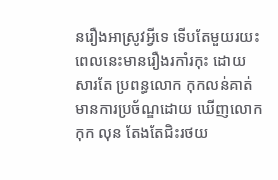នរឿងអាស្រូវអ្វីទេ ទើបតែមួយរយះពេលនេះមានរឿងរកាំរកុះ ដោយសារតែ ប្រពន្ធលោក កុកលន់គាត់មានការប្រច័ណ្ឌដោយ ឃើញលោក កុក លុន តែងតែជិះរថយ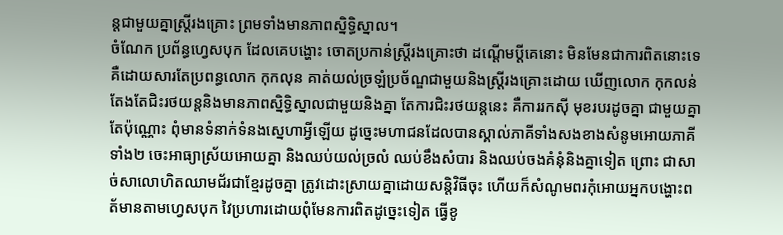ន្ដជាមួយគ្នាស្ដ្រីរងគ្រោះ ព្រមទាំងមានភាពស្និទ្ធិស្នាល។
ចំណែក ប្រព័ន្ធហ្វេសបុក ដែលគេបង្ហោះ ចោតប្រកាន់ស្ដ្រីរងគ្រោះថា ដណ្ដើមប្ដីគេនោះ មិនមែនជាការពិតនោះទេគឺដោយសារតែប្រពន្ធលោក កុកលុន គាត់យល់ច្រឡំប្រច័ណ្ឌជាមួយនិងស្រី្ដរងគ្រោះដោយ ឃើញលោក កុកលន់ តែងតែជិះរថយន្ដនិងមានភាពស្និទ្ធិស្នាលជាមួយនិងគ្នា តែការជិះរថយន្ដនេះ គឺការរកស៊ី មុខរបរដូចគ្នា ជាមួយគ្នាតែប៉ុណ្ណោះ ពុំមានទំនាក់ទំនងស្នេហាអ្វីឡើយ ដូច្នេះមហាជនដែលបានស្គាល់ភាគីទាំងសងខាងសំនូមអោយភាគីទាំង២ ចេះអាធ្យាស្រ័យអោយគ្នា និងឈប់យល់ច្រលំ ឈប់ខឹងសំបារ និងឈប់ចងគំនុំនិងគ្នាទៀត ព្រោះ ជាសាច់សាលោហិតឈាមជ័រជាខ្មែរដូចគ្នា ត្រូវដោះស្រាយគ្នាដោយសន្តិវិធីចុះ ហើយក៏សំណូមពរកុំអោយអ្នកបង្ហោះពត័មានតាមហ្វេសបុក វៃប្រហារដោយពុំមែនការពិតដូច្នេះទៀត ធ្វើខូ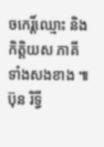ចកេរិ៍្ដឈ្មោះ និងកិត្ដិយស ភាគីទាំងសងខាង ៕
ប៊ុន រិទ្ធី